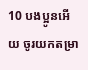10 បងប្អូនអើយ ចូរយកតម្រា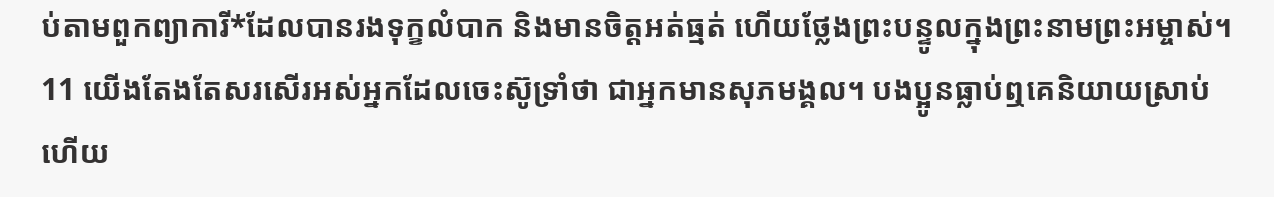ប់តាមពួកព្យាការី*ដែលបានរងទុក្ខលំបាក និងមានចិត្តអត់ធ្មត់ ហើយថ្លែងព្រះបន្ទូលក្នុងព្រះនាមព្រះអម្ចាស់។
11 យើងតែងតែសរសើរអស់អ្នកដែលចេះស៊ូទ្រាំថា ជាអ្នកមានសុភមង្គល។ បងប្អូនធ្លាប់ឮគេនិយាយស្រាប់ហើយ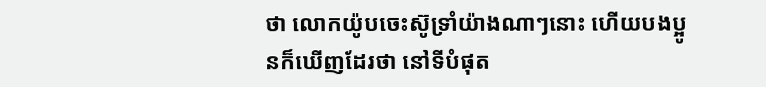ថា លោកយ៉ូបចេះស៊ូទ្រាំយ៉ាងណាៗនោះ ហើយបងប្អូនក៏ឃើញដែរថា នៅទីបំផុត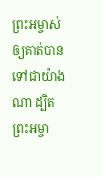ព្រះអម្ចាស់ឲ្យគាត់បានទៅជាយ៉ាងណា ដ្បិតព្រះអម្ចា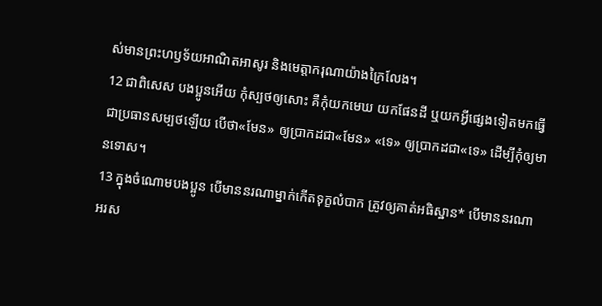ស់មានព្រះហឫទ័យអាណិតអាសូរ និងមេត្តាករុណាយ៉ាងក្រៃលែង។
12 ជាពិសេស បងប្អូនអើយ កុំស្បថឲ្យសោះ គឺកុំយកមេឃ យកផែនដី ឬយកអ្វីផ្សេងទៀតមកធ្វើជាប្រធានសម្បថឡើយ បើថា«មែន» ឲ្យប្រាកដជា«មែន» «ទេ» ឲ្យប្រាកដជា«ទេ» ដើម្បីកុំឲ្យមានទោស។
13 ក្នុងចំណោមបងប្អូន បើមាននរណាម្នាក់កើតទុក្ខលំបាក ត្រូវឲ្យគាត់អធិស្ឋាន* បើមាននរណាអរស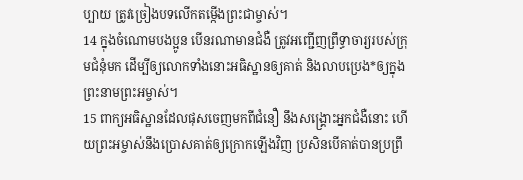ប្បាយ ត្រូវច្រៀងបទលើកតម្កើងព្រះជាម្ចាស់។
14 ក្នុងចំណោមបងប្អូន បើនរណាមានជំងឺ ត្រូវអញ្ជើញព្រឹទ្ធាចារ្យរបស់ក្រុមជំនុំមក ដើម្បីឲ្យលោកទាំងនោះអធិស្ឋានឲ្យគាត់ និងលាបប្រេង*ឲ្យក្នុងព្រះនាមព្រះអម្ចាស់។
15 ពាក្យអធិស្ឋានដែលផុសចេញមកពីជំនឿ នឹងសង្គ្រោះអ្នកជំងឺនោះ ហើយព្រះអម្ចាស់នឹងប្រោសគាត់ឲ្យក្រោកឡើងវិញ ប្រសិនបើគាត់បានប្រព្រឹ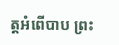ត្តអំពើបាប ព្រះ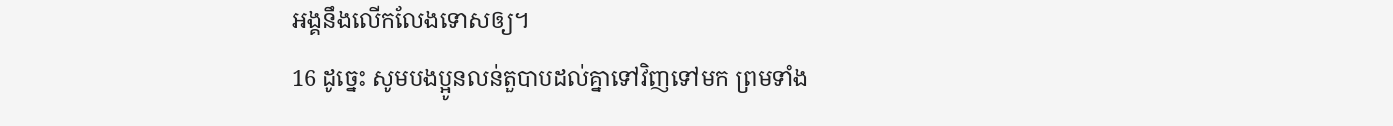អង្គនឹងលើកលែងទោសឲ្យ។
16 ដូច្នេះ សូមបងប្អូនលន់តួបាបដល់គ្នាទៅវិញទៅមក ព្រមទាំង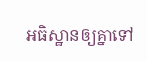អធិស្ឋានឲ្យគ្នាទៅ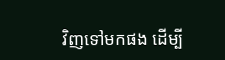វិញទៅមកផង ដើម្បី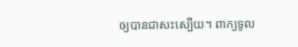ឲ្យបានជាសះស្បើយ។ ពាក្យទូល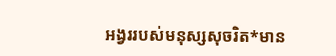អង្វររបស់មនុស្សសុចរិត*មាន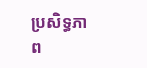ប្រសិទ្ធភាព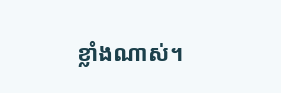ខ្លាំងណាស់។